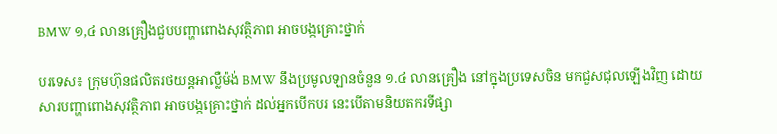BMW ១,៤ លានគ្រឿងជួបបញ្ហាពោងសុវត្ថិភាព អាចបង្កគ្រោះថ្នាក់

បរទេស៖ ក្រុមហ៊ុនផលិតរថយន្តអាល្លឺម៉ង់ BMW នឹងប្រមូលឡានចំនួន ១.៤ លានគ្រឿង នៅក្នុងប្រទេសចិន មកជួសជុលឡើងវិញ ដោយសារបញ្ហាពោងសុវត្ថិភាព អាចបង្កគ្រោះថ្នាក់ ដល់អ្នកបើកបរ នេះបើតាមនិយតករទីផ្សា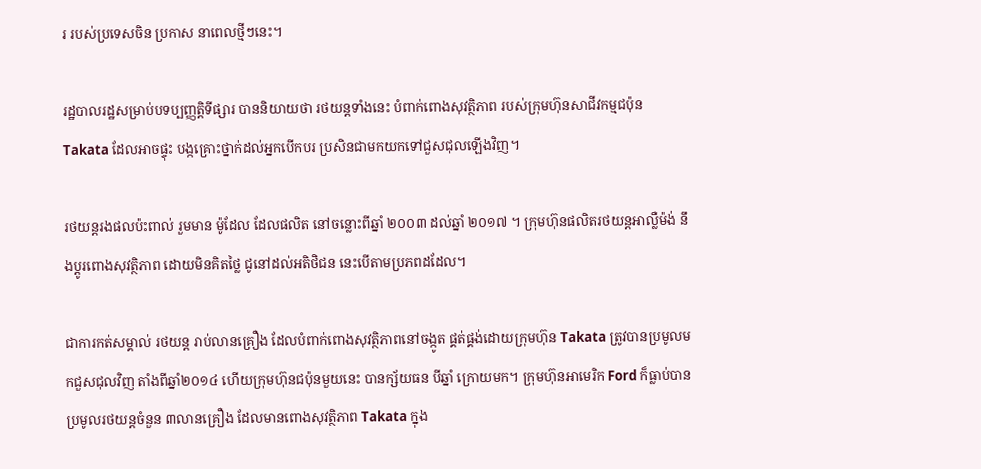រ របស់ប្រទេសចិន ប្រកាស នាពេលថ្មីៗនេះ។

រដ្ឋបាលរដ្ឋសម្រាប់បទប្បញ្ញត្តិទីផ្សារ បាននិយាយថា រថយន្តទាំងនេះ បំពាក់ពោងសុវត្ថិភាព របស់ក្រុមហ៊ុនសាជីវកម្មជប៉ុន Takata ដែលអាចផ្ទុះ បង្កគ្រោះថ្នាក់ដល់អ្នកបើកបរ ប្រសិនជាមកយកទៅជួសជុលឡើងវិញ។

រថយន្តរងផលប៉ះពាល់ រួមមាន ម៉ូដែល ដែលផលិត នៅចន្លោះពីឆ្នាំ ២០០៣ ដល់ឆ្នាំ ២០១៧ ។ ក្រុមហ៊ុនផលិតរថយន្តអាល្លឺម៉ង់ នឹងប្តូរពោងសុវត្ថិភាព ដោយមិនគិតថ្លៃ ជូនៅដល់អតិថិជន នេះបើតាមប្រភពដដែល។

ជាការកត់សម្គាល់ រថយន្ត រាប់លានគ្រឿង ដែលបំពាក់ពោងសុវត្ថិភាពនៅចង្កូត ផ្គត់ផ្គង់ដោយក្រុមហ៊ុន Takata ត្រូវបានប្រមូលមកជួសជុលវិញ តាំងពីឆ្នាំ២០១៤ ហើយក្រុមហ៊ុនជប៉ុនមួយនេះ បានក្ស័យធន បីឆ្នាំ ក្រោយមក។ ក្រុមហ៊ុនអាមេរិក Ford ក៏ធ្លាប់បានប្រមូលរថយន្តចំនួន ៣លានគ្រឿង ដែលមានពោងសុវត្ថិភាព Takata ក្នុង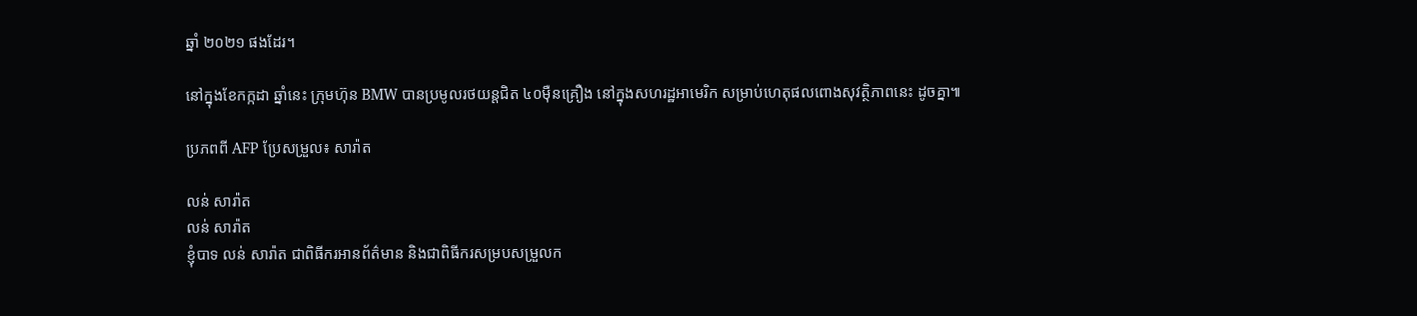ឆ្នាំ ២០២១ ផងដែរ។

នៅក្នុងខែកក្កដា ឆ្នាំនេះ ក្រុមហ៊ុន BMW បានប្រមូលរថយន្តជិត ៤០ម៉ឺនគ្រឿង នៅក្នុងសហរដ្ឋអាមេរិក សម្រាប់ហេតុផលពោងសុវត្ថិភាពនេះ ដូចគ្នា៕

ប្រភពពី AFP ប្រែសម្រួល៖ សារ៉ាត

លន់ សារ៉ាត
លន់ សារ៉ាត
ខ្ញុំបាទ លន់ សារ៉ាត ជាពិធីករអានព័ត៌មាន និងជាពិធីករសម្របសម្រួលក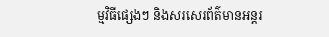ម្មវិធីផ្សេងៗ និងសរសេរព័ត៌មានអន្តរ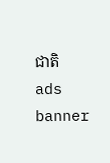ជាតិ
ads banner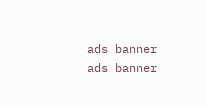ads banner
ads banner